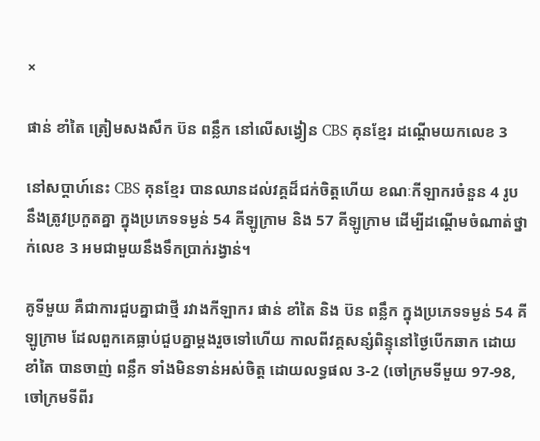×

ផាន់ ខាំតៃ ត្រៀមសងសឹក ប៊ន ពន្លឹក នៅលើសង្វៀន CBS គុនខ្មែរ ដណ្ដើមយកលេខ 3

នៅសប្ដាហ៍នេះ CBS គុនខ្មែរ បានឈានដល់វគ្គដ៏ជក់ចិត្តហើយ ខណៈកីឡាករចំនួន 4 រូប នឹងត្រូវប្រកួតគ្នា ក្នុងប្រភេទទម្ងន់ 54 គីឡូក្រាម និង 57 គីឡូក្រាម ដើម្បីដណ្ដើមចំណាត់ថ្នាក់លេខ 3 អមជាមួយនឹងទឹកប្រាក់រង្វាន់។

គូទីមួយ គឺជាការជួបគ្នាជាថ្មី រវាងកីឡាករ ផាន់ ខាំតៃ និង ប៊ន ពន្លឹក ក្នុងប្រភេទទម្ងន់ 54 គីឡូក្រាម ដែលពួកគេធ្លាប់ជួបគ្នាម្ដងរួចទៅហើយ កាលពីវគ្គសន្សំពិន្ទុនៅថ្ងៃបើកឆាក ដោយ ខាំតៃ បានចាញ់ ពន្លឹក ទាំងមិនទាន់អស់ចិត្ត ដោយលទ្ធផល 3-2 (ចៅក្រមទីមួយ 97-98, ចៅក្រមទីពីរ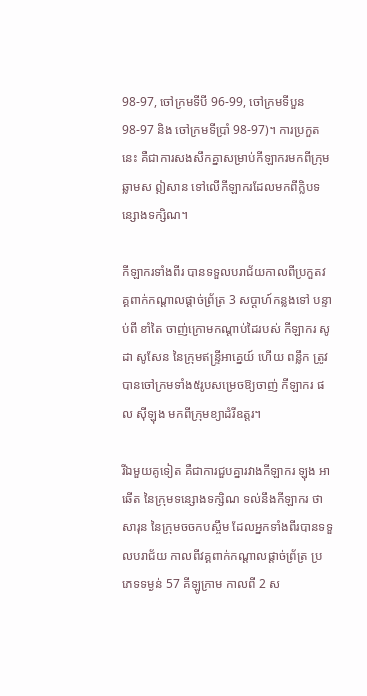98-97, ចៅក្រមទីបី 96-99, ចៅក្រមទីបួន 98-97 និង ចៅក្រមទីប្រាំ 98-97)។ ការប្រកួតនេះ គឺជាការសងសឹកគ្នាសម្រាប់កីឡាករមកពីក្រុមឆ្លាមស ឦសាន ទៅលើកីឡាករដែលមកពីក្លិបទន្សោងទក្សិណ។

កីឡាករទាំងពីរ បានទទួលបរាជ័យកាលពីប្រកួតវគ្គពាក់កណ្ដាលផ្ដាច់ព្រ័ត្រ 3 សប្ដាហ៍កន្លងទៅ បន្ទាប់ពី ខាំតៃ ចាញ់ក្រោមកណ្ដាប់ដៃរបស់ កីឡាករ សូដា សូសែន នៃក្រុមឥន្ទ្រីអាគ្នេយ៍ ហើយ ពន្លឹក ត្រូវបានចៅក្រមទាំង៥រូបសម្រេចឱ្យចាញ់ កីឡាករ ផល ស៊ីឡុង មកពីក្រុមខ្យាដំរីឧត្តរ។

រីឯមួយគូទៀត គឺជាការជួបគ្នារវាងកីឡាករ ឡុង អាឆើត នៃក្រុមទន្សោងទក្សិណ ទល់នឹងកីឡាករ ថា សារុន នៃក្រុមចចកបស្ចឹម ដែលអ្នកទាំងពីរបានទទួលបរាជ័យ កាលពីវគ្គពាក់កណ្ដាលផ្ដាច់ព្រ័ត្រ ប្រភេទទម្ងន់ 57 គីឡូក្រាម កាលពី 2 ស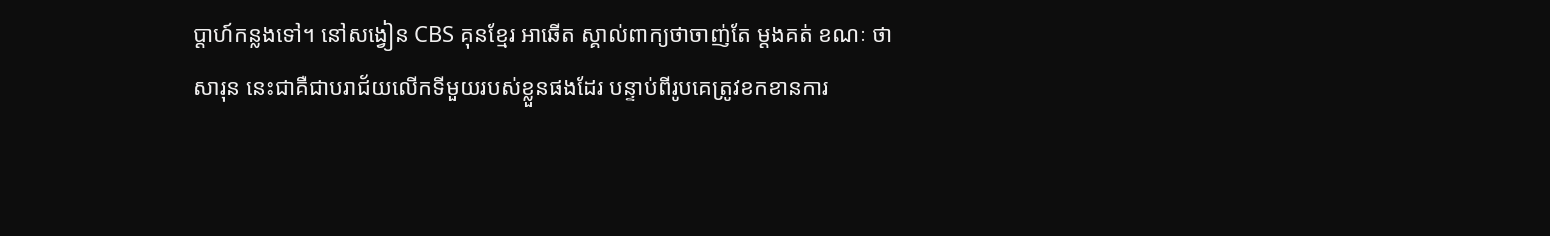ប្ដាហ៍កន្លងទៅ។ នៅសង្វៀន CBS គុនខ្មែរ អាឆើត ស្គាល់ពាក្យថាចាញ់តែ ម្ដងគត់ ខណៈ ថា សារុន នេះជាគឺជាបរាជ័យលើកទីមួយរបស់ខ្លួនផងដែរ បន្ទាប់ពីរូបគេត្រូវខកខានការ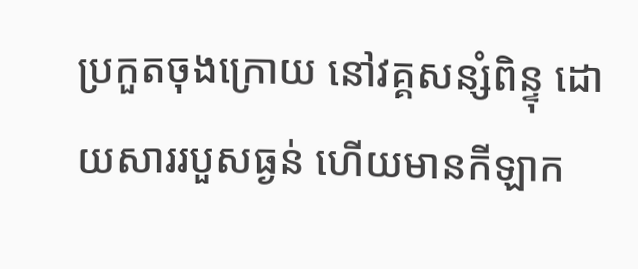ប្រកួតចុងក្រោយ នៅវគ្គសន្សំពិន្ទុ ដោយសាររបួសធ្ងន់ ហើយមានកីឡាក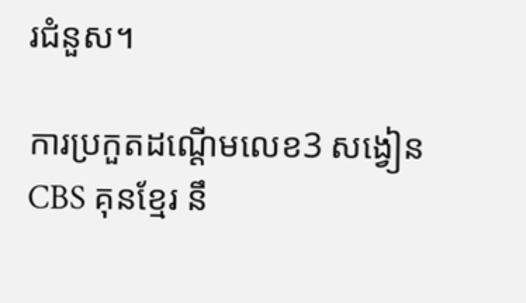រជំនួស។

ការប្រកួតដណ្ដើមលេខ3 សង្វៀន CBS គុនខ្មែរ នឹ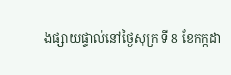ងផ្សាយផ្ទាល់នៅថ្ងៃសុក្រ ទី 8 ខែកក្កដា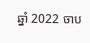ឆ្នាំ 2022 ចាប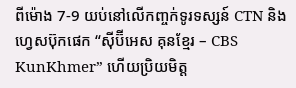ពីម៉ោង 7-9 យប់នៅលើកញ្ចក់ទូរទស្សន៍ CTN និងហ្វេសប៊ុកផេក “ស៊ីប៊ីអេស គុនខ្មែរ – CBS KunKhmer” ហើយប្រិយមិត្ត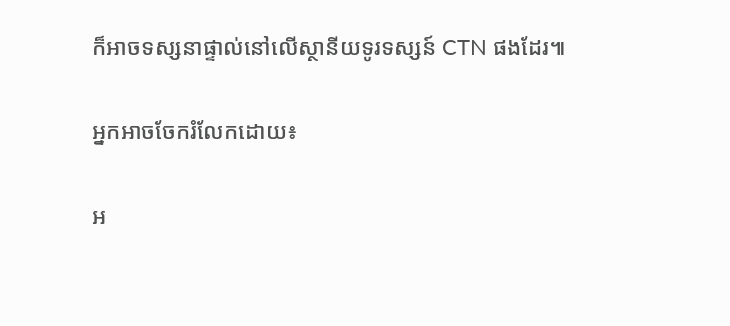ក៏អាចទស្សនាផ្ទាល់នៅលើស្ថានីយទូរទស្សន៍ CTN ផងដែរ៕

អ្នកអាចចែករំលែកដោយ៖

អ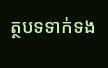ត្ថបទទាក់ទង